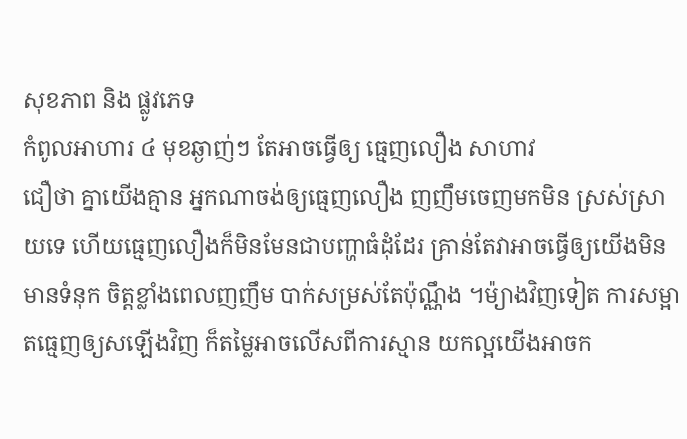សុខភាព និង ផ្លូវភេទ
កំពូលអាហារ ៤ មុខឆ្ងាញ់ៗ តែអាចធ្វើឲ្យ ធ្មេញលឿង សាហាវ
ជឿថា គ្នាយើងគ្មាន អ្នកណាចង់ឲ្យធ្មេញលឿង ញញឹមចេញមកមិន ស្រស់ស្រាយទេ ហើយធ្មេញលឿងក៏មិនមែនជាបញ្ហាធំដុំដែរ គ្រាន់តែវាអាចធ្វើឲ្យយើងមិនមានទំនុក ចិត្តខ្លាំងពេលញញឹម បាក់សម្រស់តែប៉ុណ្ណឹង ។ម៉្យាងវិញទៀត ការសម្អាតធ្មេញឲ្យសឡើងវិញ ក៏តម្លៃអាចលើសពីការស្មាន យកល្អយើងអាចក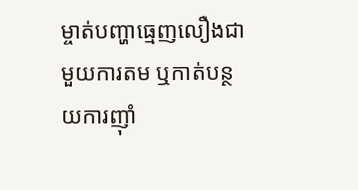ម្ចាត់បញ្ហាធ្មេញលឿងជាមួយការតម ឬកាត់បន្ថយការញ៉ាំ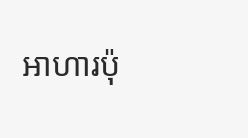អាហារប៉ុ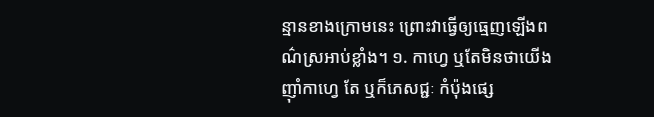ន្មានខាងក្រោមនេះ ព្រោះវាធ្វើឲ្យធ្មេញឡើងពណ៌ស្រអាប់ខ្លាំង។ ១. កាហ្វេ ឬតែមិនថាយើងញ៉ាំកាហ្វេ តែ ឬក៏ភេសជ្ជៈ កំប៉ុងផ្សេ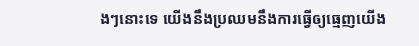ងៗនោះទេ យើងនឹងប្រឈមនឹងការធ្វើឲ្យធ្មេញយើង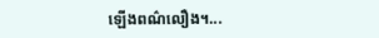ឡើងពណ៌លឿង។...